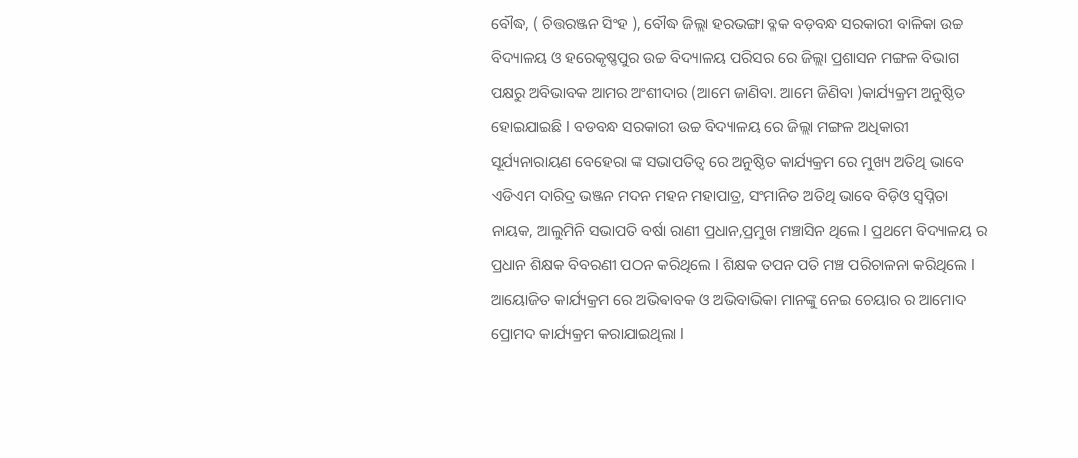ବୌଦ୍ଧ, ( ଚିତ୍ତରଞ୍ଜନ ସିଂହ ), ବୌଦ୍ଧ ଜିଲ୍ଲା ହରଭଙ୍ଗା ବ୍ଳକ ବଡ଼ବନ୍ଧ ସରକାରୀ ବାଳିକା ଉଚ୍ଚ ବିଦ୍ୟାଳୟ ଓ ହରେକୃଷ୍ଣପୁର ଉଚ୍ଚ ବିଦ୍ୟାଳୟ ପରିସର ରେ ଜିଲ୍ଲା ପ୍ରଶାସନ ମଙ୍ଗଳ ବିଭାଗ ପକ୍ଷରୁ ଅବିଭାବକ ଆମର ଅଂଶୀଦାର (ଆମେ ଜାଣିବା. ଆମେ ଜିଣିବା )କାର୍ଯ୍ୟକ୍ରମ ଅନୁଷ୍ଠିତ ହୋଇଯାଇଛି l ବଡବନ୍ଧ ସରକାରୀ ଉଚ୍ଚ ବିଦ୍ୟାଳୟ ରେ ଜିଲ୍ଲା ମଙ୍ଗଳ ଅଧିକାରୀ ସୂର୍ଯ୍ୟନାରାୟଣ ବେହେରା ଙ୍କ ସଭାପତିତ୍ୱ ରେ ଅନୁଷ୍ଠିତ କାର୍ଯ୍ୟକ୍ରମ ରେ ମୁଖ୍ୟ ଅତିଥି ଭାବେ ଏଡିଏମ ଦାରିଦ୍ର ଭଞ୍ଜନ ମଦନ ମହନ ମହାପାତ୍ର, ସଂମାନିତ ଅତିଥି ଭାବେ ବିଡ଼ିଓ ସ୍ୱପ୍ନିତା ନାୟକ, ଆଲୁମିନି ସଭାପତି ବର୍ଷା ରାଣୀ ପ୍ରଧାନ,ପ୍ରମୁଖ ମଞ୍ଚାସିନ ଥିଲେ l ପ୍ରଥମେ ବିଦ୍ୟାଳୟ ର ପ୍ରଧାନ ଶିକ୍ଷକ ବିବରଣୀ ପଠନ କରିଥିଲେ l ଶିକ୍ଷକ ତପନ ପତି ମଞ୍ଚ ପରିଚାଳନା କରିଥିଲେ l ଆୟୋଜିତ କାର୍ଯ୍ୟକ୍ରମ ରେ ଅଭିଵାବକ ଓ ଅଭିବାଭିକା ମାନଙ୍କୁ ନେଇ ଚେୟାର ର ଆମୋଦ ପ୍ରୋମଦ କାର୍ଯ୍ୟକ୍ରମ କରାଯାଇଥିଲା l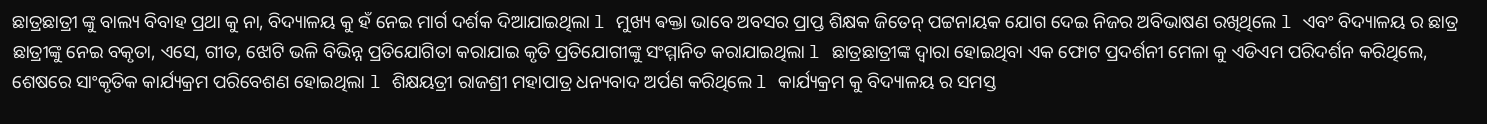ଛାତ୍ରଛାତ୍ରୀ ଙ୍କୁ ବାଲ୍ୟ ବିବାହ ପ୍ରଥା କୁ ନା, ବିଦ୍ୟାଳୟ କୁ ହଁ ନେଇ ମାର୍ଗ ଦର୍ଶକ ଦିଆଯାଇଥିଲା l ମୁଖ୍ୟ ଵକ୍ତା ଭାବେ ଅବସର ପ୍ରାପ୍ତ ଶିକ୍ଷକ ଜିତେନ୍ ପଟ୍ଟନାୟକ ଯୋଗ ଦେଇ ନିଜର ଅବିଭାଷଣ ରଖିଥିଲେ l ଏବଂ ବିଦ୍ୟାଳୟ ର ଛାତ୍ର ଛାତ୍ରୀଙ୍କୁ ନେଇ ବକୃତା, ଏସେ, ଗୀତ, ଝୋଟି ଭଳି ବିଭିନ୍ନ ପ୍ରତିଯୋଗିତା କରାଯାଇ କୃତି ପ୍ରତିଯୋଗୀଙ୍କୁ ସଂମ୍ମାନିତ କରାଯାଇଥିଲା l ଛାତ୍ରଛାତ୍ରୀଙ୍କ ଦ୍ୱାରା ହୋଇଥିବା ଏକ ଫୋଟ ପ୍ରଦର୍ଶନୀ ମେଳା କୁ ଏଡିଏମ ପରିଦର୍ଶନ କରିଥିଲେ, ଶେଷରେ ସାଂକୃତିକ କାର୍ଯ୍ୟକ୍ରମ ପରିବେଶଣ ହୋଇଥିଲା l ଶିକ୍ଷୟତ୍ରୀ ରାଜଶ୍ରୀ ମହାପାତ୍ର ଧନ୍ୟବାଦ ଅର୍ପଣ କରିଥିଲେ l କାର୍ଯ୍ୟକ୍ରମ କୁ ବିଦ୍ୟାଳୟ ର ସମସ୍ତ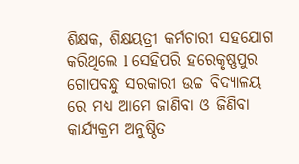ଶିକ୍ଷକ, ଶିକ୍ଷୟତ୍ରୀ କର୍ମଚାରୀ ସହଯୋଗ କରିଥିଲେ l ସେହିପରି ହରେକୃଷ୍ଣପୁର ଗୋପବନ୍ଧୁ ସରକାରୀ ଉଚ୍ଚ ବିଦ୍ୟାଳୟ ରେ ମଧ୍ୟ ଆମେ ଜାଣିବା ଓ ଜିଣିବା କାର୍ଯ୍ୟକ୍ରମ ଅନୁଷ୍ଠିତ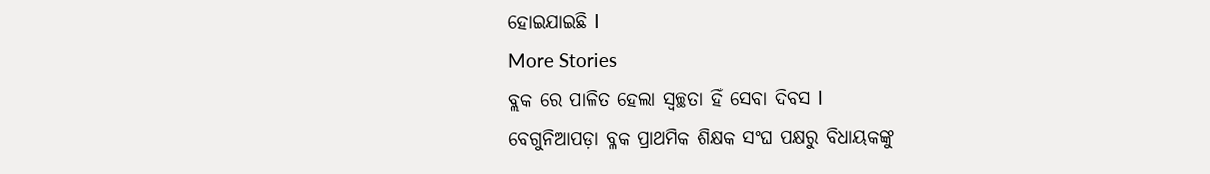ହୋଇଯାଇଛି l
More Stories
ବ୍ଲକ ରେ ପାଳିତ ହେଲା ସ୍ୱଚ୍ଛତା ହିଁ ସେବା ଦିବସ l
ବେଗୁନିଆପଡ଼ା ବ୍ଳକ ପ୍ରାଥମିକ ଶିକ୍ଷକ ସଂଘ ପକ୍ଷରୁ ବିଧାୟକଙ୍କୁ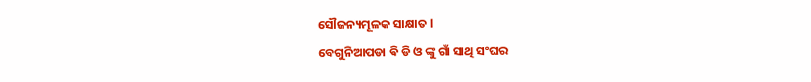ସୌଜନ୍ୟମୂଳକ ସାକ୍ଷାତ l
ବେଗୁନିଆପଡା ଵି ଡି ଓ ଙ୍କୁ ଗାଁ ସାଥି ସଂଘର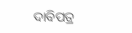ଦାବିପତ୍ର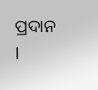ପ୍ରଦାନ l